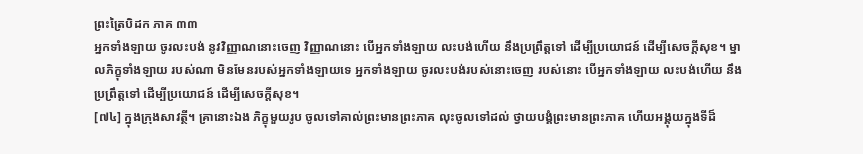ព្រះត្រៃបិដក ភាគ ៣៣
អ្នកទាំងឡាយ ចូរលះបង់ នូវវិញ្ញាណនោះចេញ វិញ្ញាណនោះ បើអ្នកទាំងឡាយ លះបង់ហើយ នឹងប្រព្រឹត្តទៅ ដើម្បីប្រយោជន៍ ដើម្បីសេចក្តីសុខ។ ម្នាលភិក្ខុទាំងឡាយ របស់ណា មិនមែនរបស់អ្នកទាំងឡាយទេ អ្នកទាំងឡាយ ចូរលះបង់របស់នោះចេញ របស់នោះ បើអ្នកទាំងឡាយ លះបង់ហើយ នឹងប្រព្រឹត្តទៅ ដើម្បីប្រយោជន៍ ដើម្បីសេចក្តីសុខ។
[៧៤] ក្នុងក្រុងសាវត្ថី។ គ្រានោះឯង ភិក្ខុមួយរូប ចូលទៅគាល់ព្រះមានព្រះភាគ លុះចូលទៅដល់ ថ្វាយបង្គំព្រះមានព្រះភាគ ហើយអង្គុយក្នុងទីដ៏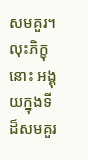សមគួរ។ លុះភិក្ខុនោះ អង្គុយក្នុងទីដ៏សមគួរ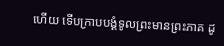ហើយ ទើបក្រាបបង្គំទូលព្រះមានព្រះភាគ ដូ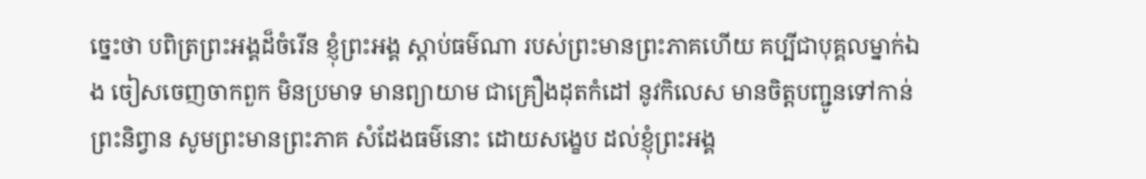ច្នេះថា បពិត្រព្រះអង្គដ៏ចំរើន ខ្ញុំព្រះអង្គ ស្តាប់ធម៌ណា របស់ព្រះមានព្រះភាគហើយ គប្បីជាបុគ្គលម្នាក់ឯង ចៀសចេញចាកពួក មិនប្រមាទ មានព្យាយាម ជាគ្រឿងដុតកំដៅ នូវកិលេស មានចិត្តបញ្ជូនទៅកាន់ព្រះនិព្វាន សូមព្រះមានព្រះភាគ សំដែងធម៌នោះ ដោយសង្ខេប ដល់ខ្ញុំព្រះអង្គ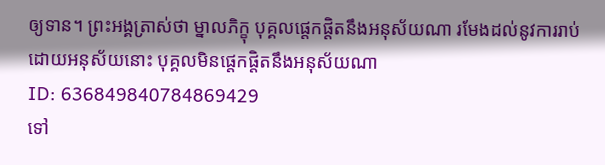ឲ្យទាន។ ព្រះអង្គត្រាស់ថា ម្នាលភិក្ខុ បុគ្គលផ្តេកផ្តិតនឹងអនុស័យណា រមែងដល់នូវការរាប់ដោយអនុស័យនោះ បុគ្គលមិនផ្តេកផ្តិតនឹងអនុស័យណា
ID: 636849840784869429
ទៅ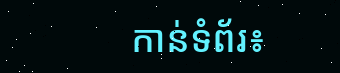កាន់ទំព័រ៖